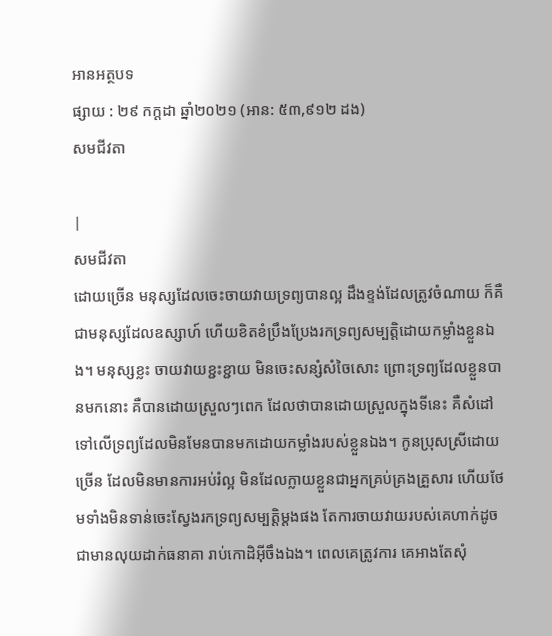អានអត្ថបទ
ផ្សាយ : ២៩ កក្តដា ឆ្នាំ២០២១ (អាន: ៥៣,៩១២ ដង)
សមជីវតា

|
សមជីវតា
ដោយច្រើន មនុស្សដែលចេះចាយវាយទ្រព្យបានល្អ ដឹងខ្ទង់ដែលត្រូវចំណាយ ក៏គឺជាមនុស្សដែលឧស្សាហ៍ ហើយខិតខំប្រឹងប្រែងរកទ្រព្យសម្បត្តិដោយកម្លាំងខ្លួនឯង។ មនុស្សខ្លះ ចាយវាយខ្ជះខ្ជាយ មិនចេះសន្សំសំចៃសោះ ព្រោះទ្រព្យដែលខ្លួនបានមកនោះ គឺបានដោយស្រួលៗពេក ដែលថាបានដោយស្រួលក្នុងទីនេះ គឺសំដៅទៅលើទ្រព្យដែលមិនមែនបានមកដោយកម្លាំងរបស់ខ្លួនឯង។ កូនប្រុសស្រីដោយច្រើន ដែលមិនមានការអប់រំល្អ មិនដែលក្លាយខ្លួនជាអ្នកគ្រប់គ្រងគ្រួសារ ហើយថែមទាំងមិនទាន់ចេះស្វែងរកទ្រព្យសម្បត្តិម្ដងផង តែការចាយវាយរបស់គេហាក់ដូចជាមានលុយដាក់ធនាគា រាប់កោដិអ៊ីចឹងឯង។ ពេលគេត្រូវការ គេអាងតែសុំ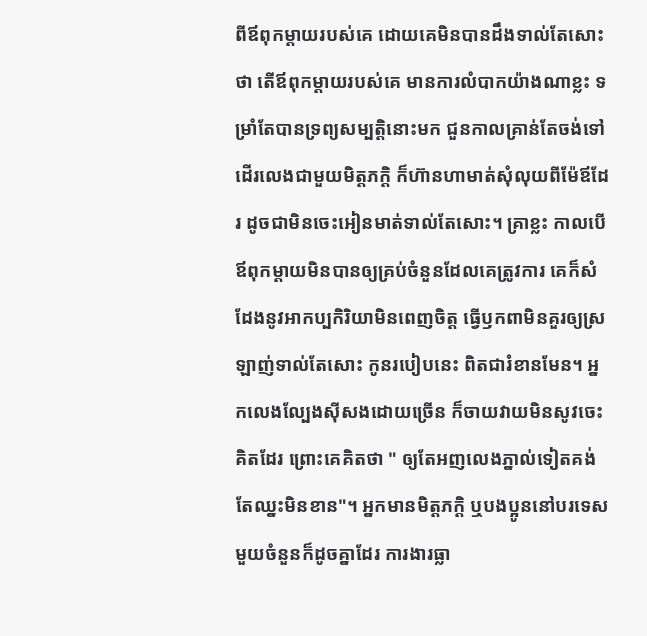ពីឪពុកម្ដាយរបស់គេ ដោយគេមិនបានដឹងទាល់តែសោះថា តើឪពុកម្ដាយរបស់គេ មានការលំបាកយ៉ាងណាខ្លះ ទម្រាំតែបានទ្រព្យសម្បត្តិនោះមក ជួនកាលគ្រាន់តែចង់ទៅដើរលេងជាមួយមិត្តភក្តិ ក៏ហ៊ានហាមាត់សុំលុយពីម៉ែឪដែរ ដូចជាមិនចេះអៀនមាត់ទាល់តែសោះ។ គ្រាខ្លះ កាលបើឪពុកម្ដាយមិនបានឲ្យគ្រប់ចំនួនដែលគេត្រូវការ គេក៏សំដែងនូវអាកប្បកិរិយាមិនពេញចិត្ត ធ្វើឫកពាមិនគួរឲ្យស្រឡាញ់ទាល់តែសោះ កូនរបៀបនេះ ពិតជារំខានមែន។ អ្នកលេងល្បែងស៊ីសងដោយច្រើន ក៏ចាយវាយមិនសូវចេះគិតដែរ ព្រោះគេគិតថា " ឲ្យតែអញលេងភ្នាល់ទៀតគង់តែឈ្នះមិនខាន"។ អ្នកមានមិត្តភក្តិ ឬបងប្អូននៅបរទេសមួយចំនួនក៏ដូចគ្នាដែរ ការងារធ្លា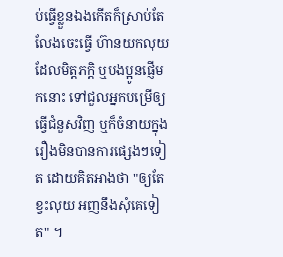ប់ធ្វើខ្លួនឯងកើតក៏ស្រាប់តែលែងចេះធ្វើ ហ៊ានយកលុយដែលមិត្តភក្តិ ឬបងប្អូនផ្ញើមកនោះ ទៅជួលអ្នកបម្រើឲ្យធ្វើជំនួសវិញ ឬក៏ចំនាយក្នុងរឿងមិនបានការផ្សេងៗទៀត ដោយគិតអាងថា "ឲ្យតែខ្វះលុយ អញនឹងសុំគេទៀត" ។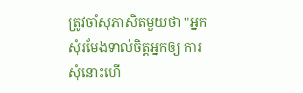ត្រូវចាំសុភាសិតមួយថា "អ្នកសុំរមែងទាល់ចិត្តអ្នកឲ្យ ការសុំនោះហើ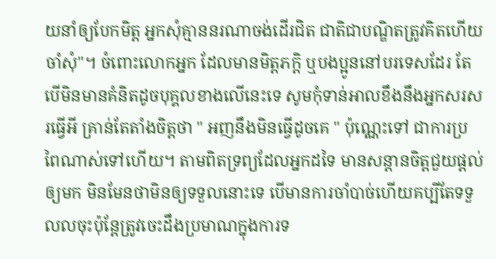យនាំឲ្យបែកមិត្ត អ្នកសុំគ្មាននរណាចង់ដើរជិត ជាតិជាបណ្ឌិតត្រូវគិតហើយចាំសុំ"។ ចំពោះលោកអ្នក ដែលមានមិត្តភក្តិ ឬបងប្អូននៅបរទេសដែរ តែបើមិនមានគំនិតដូចបុគ្គលខាងលើនេះទេ សូមកុំទាន់អាលខឹងនឹងអ្នកសរសរធ្វើអី គ្រាន់តែតាំងចិត្តថា " អញនឹងមិនធ្វើដូចគេ " ប៉ុណ្ណេះទៅ ជាការប្រពៃណាស់ទៅហើយ។ តាមពិតទ្រព្យដែលអ្នកដទៃ មានសន្ដានចិត្តជួយផ្ដល់ឲ្យមក មិនមែនថាមិនឲ្យទទួលនោះទេ បើមានការចាំបាច់ហើយគប្បីតែទទួលលចុះប៉ុន្តែត្រូវចេះដឹងប្រមាណក្នុងការទ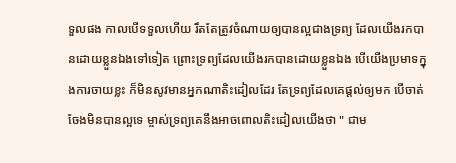ទួលផង កាលបើទទួលហើយ រឹតតែត្រូវចំណាយឲ្យបានល្អជាងទ្រព្យ ដែលយើងរកបានដោយខ្លួនឯងទៅទៀត ព្រោះទ្រព្យដែលយើងរកបានដោយខ្លួនឯង បើយើងប្រមាទក្នុងការចាយខ្លះ ក៏មិនសូវមានអ្នកណាតិះដៀលដែរ តែទ្រព្យដែលគេផ្ដល់ឲ្យមក បើចាត់ចែងមិនបានល្អទេ ម្ចាស់ទ្រព្យគេនឹងអាចពោលតិះដៀលយើងថា " ជាម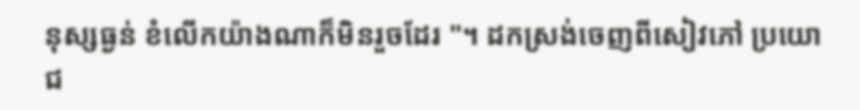នុស្សធ្ងន់ ខំលើកយ៉ាងណាក៏មិនរួចដែរ "។ ដកស្រង់ចេញពីសៀវភៅ ប្រយោជ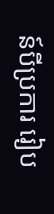ន៍បីប្រការ រៀប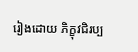រៀងដោយ ភិក្ខុវជិរប្ប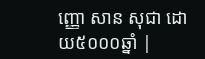ញ្ញោ សាន សុជា ដោយ៥០០០ឆ្នាំ |